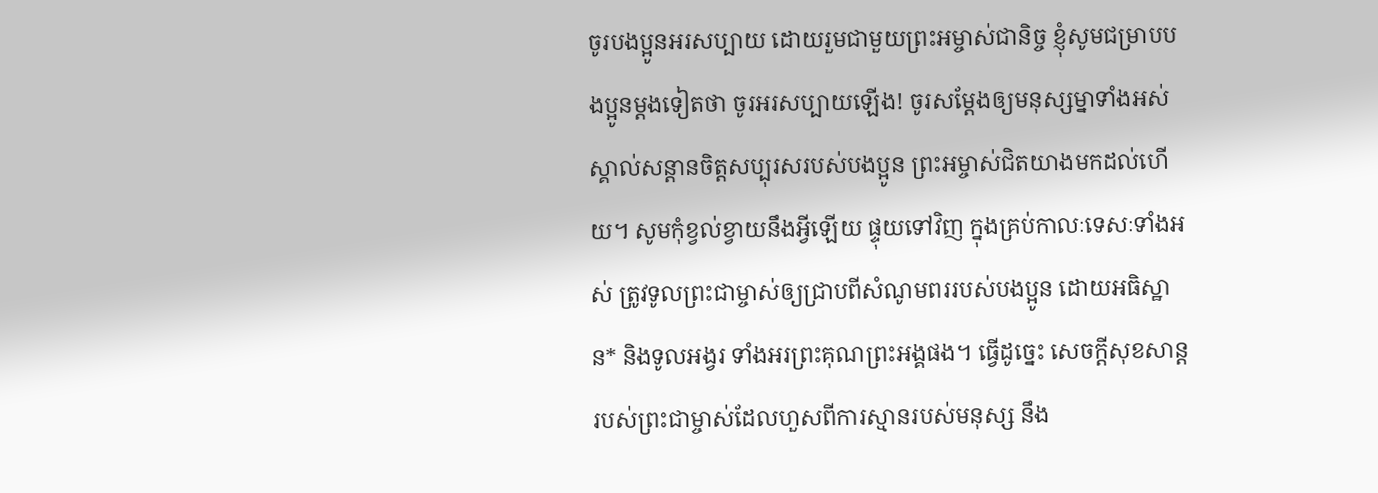ចូរបងប្អូនអរសប្បាយ ដោយរួមជាមួយព្រះអម្ចាស់ជានិច្ច ខ្ញុំសូមជម្រាបបងប្អូនម្ដងទៀតថា ចូរអរសប្បាយឡើង! ចូរសម្តែងឲ្យមនុស្សម្នាទាំងអស់ស្គាល់សន្ដានចិត្តសប្បុរសរបស់បងប្អូន ព្រះអម្ចាស់ជិតយាងមកដល់ហើយ។ សូមកុំខ្វល់ខ្វាយនឹងអ្វីឡើយ ផ្ទុយទៅវិញ ក្នុងគ្រប់កាលៈទេសៈទាំងអស់ ត្រូវទូលព្រះជាម្ចាស់ឲ្យជ្រាបពីសំណូមពររបស់បងប្អូន ដោយអធិស្ឋាន* និងទូលអង្វរ ទាំងអរព្រះគុណព្រះអង្គផង។ ធ្វើដូច្នេះ សេចក្ដីសុខសាន្តរបស់ព្រះជាម្ចាស់ដែលហួសពីការស្មានរបស់មនុស្ស នឹង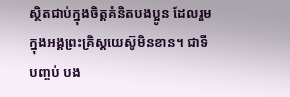ស្ថិតជាប់ក្នុងចិត្តគំនិតបងប្អូន ដែលរួមក្នុងអង្គព្រះគ្រិស្តយេស៊ូមិនខាន។ ជាទីបញ្ចប់ បង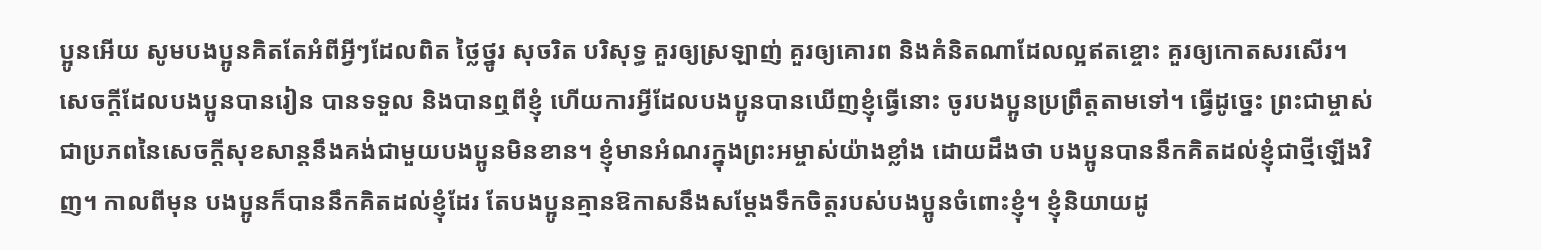ប្អូនអើយ សូមបងប្អូនគិតតែអំពីអ្វីៗដែលពិត ថ្លៃថ្នូរ សុចរិត បរិសុទ្ធ គួរឲ្យស្រឡាញ់ គួរឲ្យគោរព និងគំនិតណាដែលល្អឥតខ្ចោះ គួរឲ្យកោតសរសើរ។ សេចក្ដីដែលបងប្អូនបានរៀន បានទទួល និងបានឮពីខ្ញុំ ហើយការអ្វីដែលបងប្អូនបានឃើញខ្ញុំធ្វើនោះ ចូរបងប្អូនប្រព្រឹត្តតាមទៅ។ ធ្វើដូច្នេះ ព្រះជាម្ចាស់ជាប្រភពនៃសេចក្ដីសុខសាន្តនឹងគង់ជាមួយបងប្អូនមិនខាន។ ខ្ញុំមានអំណរក្នុងព្រះអម្ចាស់យ៉ាងខ្លាំង ដោយដឹងថា បងប្អូនបាននឹកគិតដល់ខ្ញុំជាថ្មីឡើងវិញ។ កាលពីមុន បងប្អូនក៏បាននឹកគិតដល់ខ្ញុំដែរ តែបងប្អូនគ្មានឱកាសនឹងសម្តែងទឹកចិត្តរបស់បងប្អូនចំពោះខ្ញុំ។ ខ្ញុំនិយាយដូ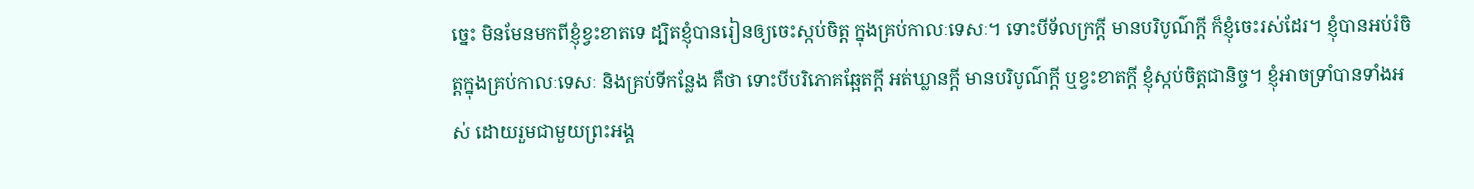ច្នេះ មិនមែនមកពីខ្ញុំខ្វះខាតទេ ដ្បិតខ្ញុំបានរៀនឲ្យចេះស្កប់ចិត្ត ក្នុងគ្រប់កាលៈទេសៈ។ ទោះបីទ័លក្រក្ដី មានបរិបូណ៌ក្ដី ក៏ខ្ញុំចេះរស់ដែរ។ ខ្ញុំបានអប់រំចិត្តក្នុងគ្រប់កាលៈទេសៈ និងគ្រប់ទីកន្លែង គឺថា ទោះបីបរិភោគឆ្អែតក្ដី អត់ឃ្លានក្ដី មានបរិបូណ៌ក្ដី ឬខ្វះខាតក្ដី ខ្ញុំស្កប់ចិត្តជានិច្ច។ ខ្ញុំអាចទ្រាំបានទាំងអស់ ដោយរួមជាមួយព្រះអង្គ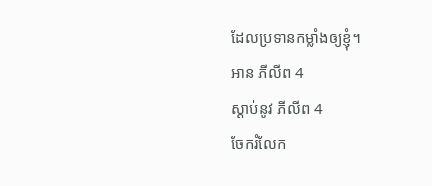ដែលប្រទានកម្លាំងឲ្យខ្ញុំ។
អាន ភីលីព 4
ស្ដាប់នូវ ភីលីព 4
ចែករំលែក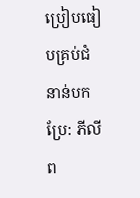ប្រៀបធៀបគ្រប់ជំនាន់បកប្រែ: ភីលីព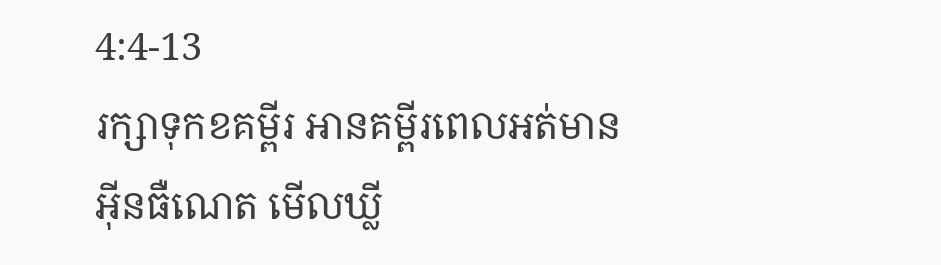4:4-13
រក្សាទុកខគម្ពីរ អានគម្ពីរពេលអត់មានអ៊ីនធឺណេត មើលឃ្លី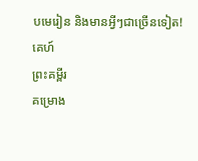បមេរៀន និងមានអ្វីៗជាច្រើនទៀត!
គេហ៍
ព្រះគម្ពីរ
គម្រោង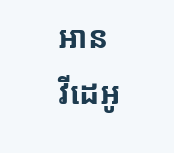អាន
វីដេអូ